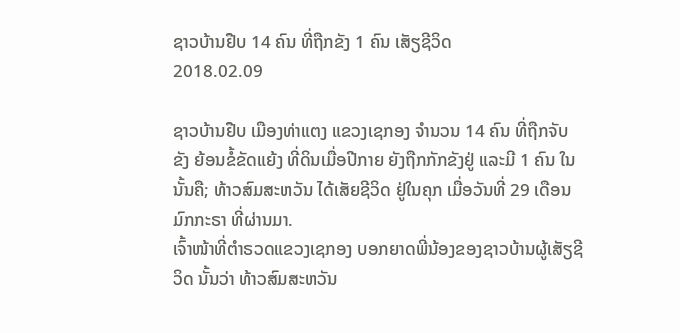ຊາວບ້ານຢືບ 14 ຄົນ ທີ່ຖືກຂັງ 1 ຄົນ ເສັຽຊີວິດ
2018.02.09

ຊາວບ້ານຢືບ ເມືອງທ່າແຕງ ແຂວງເຊກອງ ຈຳນວນ 14 ຄົນ ທີ່ຖືກຈັບຂັງ ຍ້ອນຂໍ້ຂັດແຍ້ງ ທີ່ດິນເມື່ອປີກາຍ ຍັງຖືກກັກຂັງຢູ່ ແລະມີ 1 ຄົນ ໃນນັ້ນຄື; ທ້າວສົມສະຫວັນ ໄດ້ເສັຍຊີວິດ ຢູ່ໃນຄຸກ ເມື່ອວັນທີ່ 29 ເດືອນມົກກະຣາ ທີ່ຜ່ານມາ.
ເຈົ້າໜ້າທີ່ຕຳຣວດແຂວງເຊກອງ ບອກຍາດພີ່ນ້ອງຂອງຊາວບ້ານຜູ້ເສັຽຊີວິດ ນັ້ນວ່າ ທ້າວສົມສະຫວັນ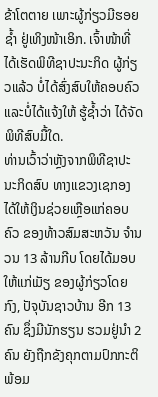ຂ້າໂຕຕາຍ ເພາະຜູ້ກ່ຽວມີຮອຍຊໍ້າ ຢູ່ເທິງໜ້າເອິກ. ເຈົ້າໜ້າທີ່ໄດ້ເຮັດພິທີຊາປະນະກິດ ຜູ້ກ່ຽວແລ້ວ ບໍ່ໄດ້ສົ່ງສົບໃຫ້ຄອບຄົວ ແລະບໍ່ໄດ້ແຈ້ງໃຫ້ ຮູ້ຊໍ້າວ່າ ໄດ້ຈັດພິທີສົບມື້ໃດ.
ທ່ານເວົ້າວ່າຫຼັງຈາກພິທີຊາປະນະກິດສົບ ທາງແຂວງເຊກອງໄດ້ໃຫ້ເງິນຊ່ວຍເຫຼືອແກ່ຄອບຄົວ ຂອງທ້າວສົມສະຫວັນ ຈຳນວນ 13 ລ້ານກີບ ໂດຍໄດ້ມອບໃຫ້ແກ່ເມັຽ ຂອງຜູ້ກ່ຽວໂດຍກົງ, ປັຈຸບັນຊາວບ້ານ ອີກ 13 ຄົນ ຊຶ່ງມີນັກຮຽນ ຮວມຢູ່ນໍາ 2 ຄົນ ຍັງຖືກຂັງຄຸກຕາມປົກກະຕິ ພ້ອມ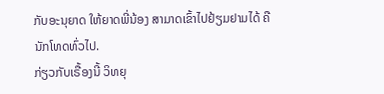ກັບອະນຸຍາດ ໃຫ້ຍາດພີ່ນ້ອງ ສາມາດເຂົ້າໄປຢ້ຽມຢາມໄດ້ ຄືນັກໂທດທົ່ວໄປ.
ກ່ຽວກັບເຣື້ອງນີ້ ວິທຍຸ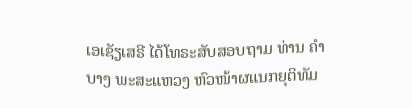ເອເຊັຽເສຣີ ໄດ້ໂທຣະສັບສອບຖາມ ທ່ານ ຄຳບາງ ພະສະແຫວງ ຫົວໜ້າຜແນກຍຸຕິທັມ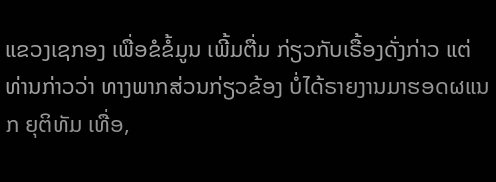ແຂວງເຊກອງ ເພື່ອຂໍຂໍ້ມູນ ເພີ້ມຕື່ມ ກ່ຽວກັບເຣື້ອງດັ່ງກ່າວ ແຕ່ທ່ານກ່າວວ່າ ທາງພາກສ່ວນກ່ຽວຂ້ອງ ບໍ່ໄດ້ຣາຍງານມາຮອດຜແນກ ຍຸຕິທັມ ເທື່ອ,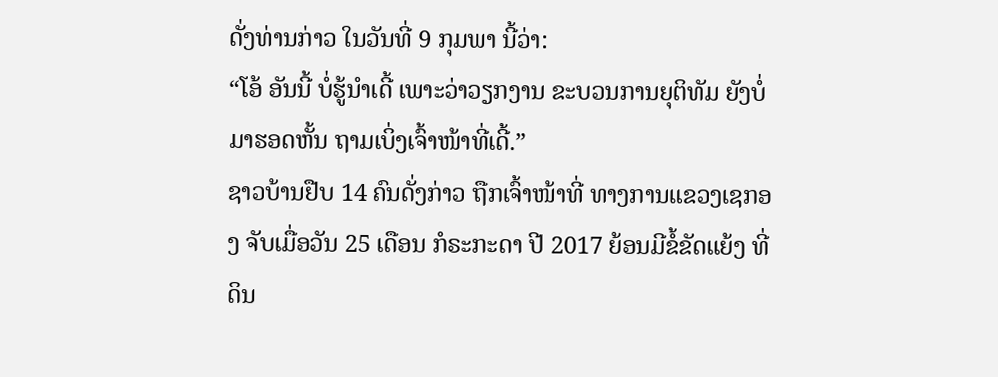ດັ່ງທ່ານກ່າວ ໃນວັນທີ່ 9 ກຸມພາ ນີ້ວ່າ:
“ໂອ້ ອັນນີ້ ບໍ່ຮູ້ນຳເດີ້ ເພາະວ່າວຽກງານ ຂະບວນການຍຸຕິທັມ ຍັງບໍ່ມາຮອດຫັ້ນ ຖາມເບິ່ງເຈົ້າໜ້າທີ່ເດີ້.”
ຊາວບ້ານຢືບ 14 ຄົນດັ່ງກ່າວ ຖືກເຈົ້າໜ້າທີ່ ທາງການແຂວງເຊກອງ ຈັບເມື່ອວັນ 25 ເດືອນ ກໍຣະກະດາ ປີ 2017 ຍ້ອນມີຂໍ້ຂັດແຍ້ງ ທີ່ດິນ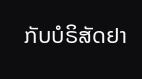ກັບບໍຣິສັດຢາ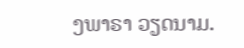ງພາຣາ ວຽດນາມ.